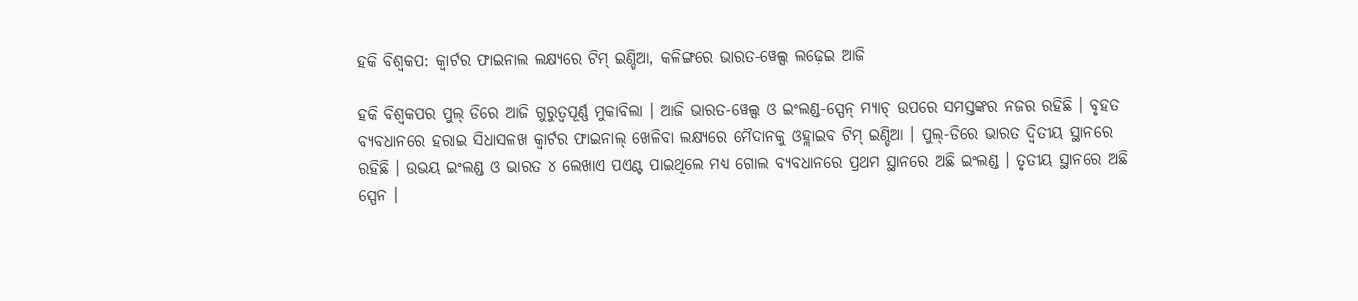ହକି ବିଶ୍ୱକପ: କ୍ବାର୍ଟର ଫାଇନାଲ ଲକ୍ଷ୍ୟରେ ଟିମ୍ ଇଣ୍ଡିଆ, କଳିଙ୍ଗରେ ଭାରତ-ୱେଲ୍ସ ଲଢ଼େଇ ଆଜି

ହକି ବିଶ୍ୱକପର ପୁଲ୍ ଡିରେ ଆଜି ଗୁରୁତ୍ୱପୂର୍ଣ୍ଣ ମୁକାବିଲା । ଆଜି ଭାରତ-ୱେଲ୍ସ ଓ ଇଂଲଣ୍ଡ-ସ୍ପେନ୍ ମ୍ୟାଚ୍ ଉପରେ ସମସ୍ତଙ୍କର ନଜର ରହିଛି । ବୃହତ ବ୍ୟବଧାନରେ ହରାଇ ସିଧାସଳଖ କ୍ୱାର୍ଟର ଫାଇନାଲ୍ ଖେଳିବା ଲକ୍ଷ୍ୟରେ ମୈଦାନକୁ ଓହ୍ଲାଇବ ଟିମ୍ ଇଣ୍ଡିଆ । ପୁଲ୍-ଡିରେ ଭାରତ ଦ୍ୱିତୀୟ ସ୍ଥାନରେ ରହିଛି । ଉଭୟ ଇଂଲଣ୍ଡ ଓ ଭାରତ ୪ ଲେଖାଏ ପଏଣ୍ଟ ପାଇଥିଲେ ମଧ୍ୟ ଗୋଲ ବ୍ୟବଧାନରେ ପ୍ରଥମ ସ୍ଥାନରେ ଅଛି ଇଂଲଣ୍ଡ । ତୃତୀୟ ସ୍ଥାନରେ ଅଛି ସ୍ପେନ ।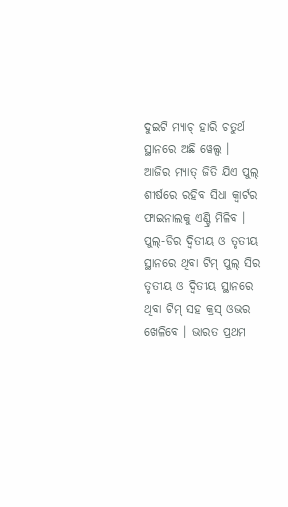ଦୁଇଟି ମ୍ୟାଚ୍ ହାରି ଚତୁର୍ଥ ସ୍ଥାନରେ ଅଛି ୱେଲ୍ସ ।
ଆଜିର ମ୍ୟାତ୍ ଜିତି ଯିଏ ପୁଲ୍ ଶୀର୍ଷରେ ରହିବ ସିଧା କ୍ୱାର୍ଟର ଫାଇନାଲକୁ ଏଣ୍ଟ୍ରି ମିଳିବ । ପୁଲ୍-ଡିର ଦ୍ୱିତୀୟ ଓ ତୃତୀୟ ସ୍ଥାନରେ ଥିବା ଟିମ୍ ପୁଲ୍ ସିର ତୃତୀୟ ଓ ଦ୍ୱିତୀୟ ସ୍ଥାନରେ ଥିବା ଟିମ୍ ସହ କ୍ରସ୍ ଓଭର ଖେଳିବେ । ଭାରତ ପ୍ରଥମ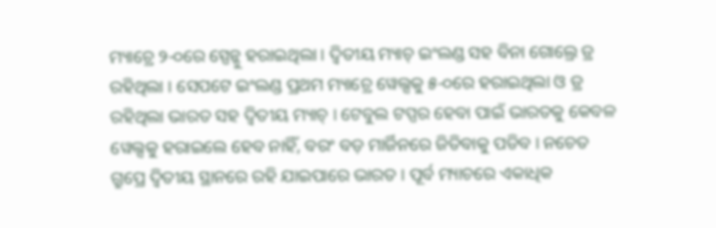ମ୍ୟାଚ୍ରେ ୨-୦ରେ ସ୍ପେନ୍କୁ ହରାଇଥିଲା । ଦ୍ୱିତୀୟ ମ୍ୟାଚ୍ ଇଂଲଣ୍ଡ ସହ ବିନା ଗୋଲ୍ରେ ଡ୍ର ରହିଥିଲା । ସେପଟେ ଇଂଲଣ୍ଡ ପ୍ରଥମ ମ୍ୟାଚ୍ରେ ୱେଲ୍ସକୁ ୫-୦ରେ ହରାଇଥିଲା ଓ ଡ୍ର ରହିଥିଲା ଭାରତ ସହ ଦ୍ୱିତୀୟ ମ୍ୟାଚ୍ । ଟେବୁଲ ଟପ୍ପର ହେବା ପାଇଁ ଭାରତକୁ କେବଳ ୱେଲ୍ସକୁ ହରାଇଲେ ହେବ ନାହିଁ, ବରଂ ବଡ଼ ମାର୍ଜିନରେ ଜିତିବାକୁ ପଡିବ । ନଚେତ ଗ୍ରୁପ୍ରେ ଦ୍ୱିତୀୟ ସ୍ଥାନରେ ରହି ଯାଇପାରେ ଭାରତ । ପୂର୍ବ ମ୍ୟାଚରେ ଏକାଧିକ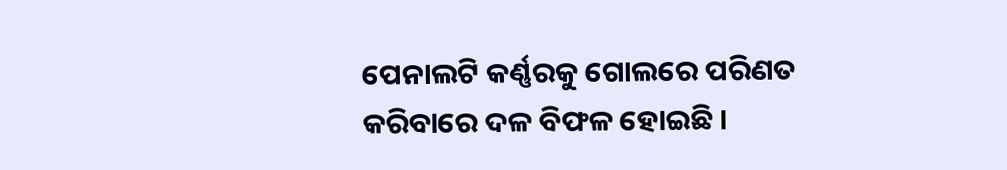ପେନାଲଟି କର୍ଣ୍ଣରକୁ ଗୋଲରେ ପରିଣତ କରିବାରେ ଦଳ ବିଫଳ ହୋଇଛି ।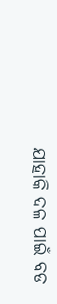ଯାହାକି ଦଳ ପାଇଁ ବଡ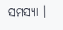ସମସ୍ୟା ।